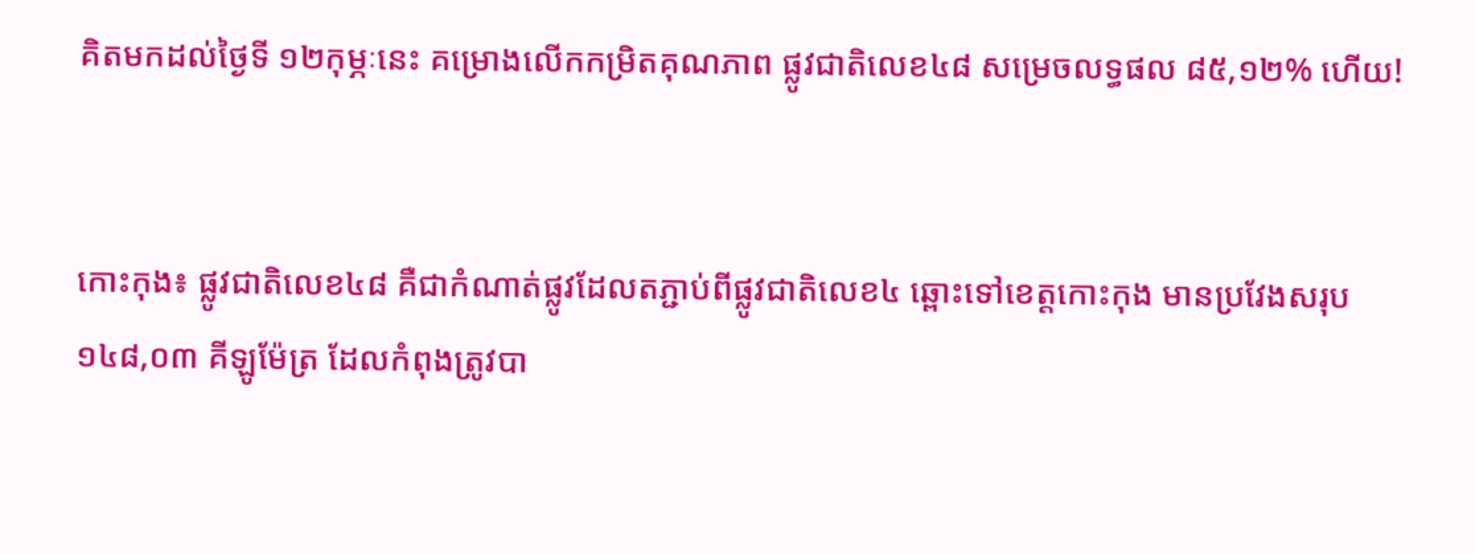គិតមកដល់ថ្ងៃទី ១២កុម្ភៈនេះ គម្រោងលើកកម្រិតគុណភាព ផ្លូវជាតិលេខ៤៨ សម្រេចលទ្ធផល ៨៥,១២% ហើយ!


កោះកុង៖ ផ្លូវជាតិលេខ៤៨ គឺជាកំណាត់ផ្លូវដែលតភ្ជាប់ពីផ្លូវជាតិលេខ៤ ឆ្ពោះទៅខេត្តកោះកុង មានប្រវែងសរុប ១៤៨,០៣ គីឡូម៉ែត្រ ដែលកំពុងត្រូវបា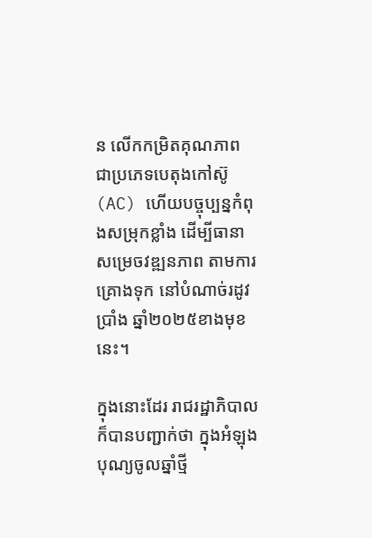ន លើកកម្រិតគុណភាព ជាប្រភេទបេតុងកៅស៊ូ (AC) ហើយបច្ចុប្បន្នកំពុងសម្រុកខ្លាំង ដើម្បីធានាសម្រេចវឌ្ឍនភាព តាមការគ្រោងទុក នៅបំណាច់រដូវប្រាំង ឆ្នាំ២០២៥ខាងមុខនេះ។

ក្នុងនោះដែរ រាជរដ្ឋាភិបាល ក៏បានបញ្ជាក់ថា ក្នុងអំឡុងបុណ្យចូលឆ្នាំថ្មី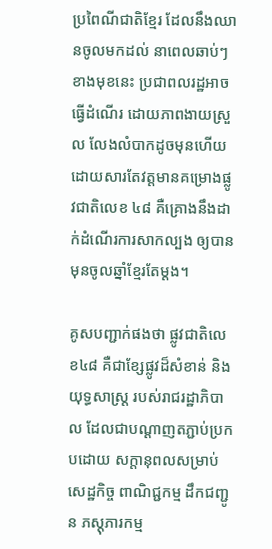ប្រពៃណីជាតិខ្មែរ ដែលនឹងឈានចូលមកដល់ នាពេលឆាប់ៗខាងមុខនេះ ប្រជាពលរដ្ឋអាចធ្វើដំណើរ ដោយភាពងាយស្រួល លែងលំបាកដូចមុនហើយ ដោយសារតែវត្តមានគម្រោងផ្លូវជាតិលេខ ៤៨ គឺគ្រោងនឹងដាក់ដំណើរការសាកល្បង ឲ្យបានមុនចូលឆ្នាំខ្មែរតែម្តង។

គូសបញ្ជាក់ផងថា ផ្លូវជាតិលេខ៤៨ គឺជាខ្សែផ្លូវដ៏សំខាន់ និងយុទ្ធសាស្ត្រ របស់រាជរដ្ឋាភិបាល ដែលជាបណ្ដាញតភ្ជាប់ប្រកបដោយ សក្តានុពលសម្រាប់សេដ្ឋកិច្ច ពាណិជ្ជកម្ម ដឹកជញ្ជូន ភស្តុភារកម្ម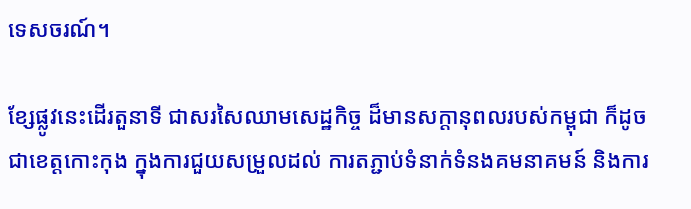ទេសចរណ៍។

ខ្សែផ្លូវនេះដើរតួនាទី ជាសរសៃឈាមសេដ្ឋកិច្ច ដ៏មានសក្តានុពលរបស់កម្ពុជា ក៏ដូចជាខេត្តកោះកុង ក្នុងការជួយសម្រួលដល់ ការតភ្ជាប់ទំនាក់ទំនងគមនាគមន៍ និងការ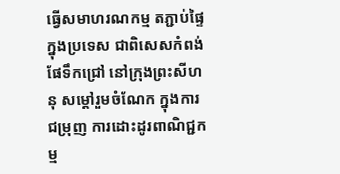ធ្វើសមាហរណកម្ម តភ្ជាប់ផ្ទៃក្នុងប្រទេស ជាពិសេសកំពង់ផែទឹកជ្រៅ នៅក្រុងព្រះសីហនុ សម្តៅរួមចំណែក ក្នុងការជម្រុញ ការដោះដូរពាណិជ្ជកម្ម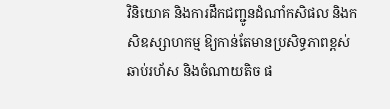វិនិយោគ និងការដឹកជញ្ជូនដំណាំកសិផល និងកសិឧស្សាហកម្ម ឱ្យកាន់តែមានប្រសិទ្ធភាពខ្ពស់ ឆាប់រហ័ស និងចំណាយតិច ផ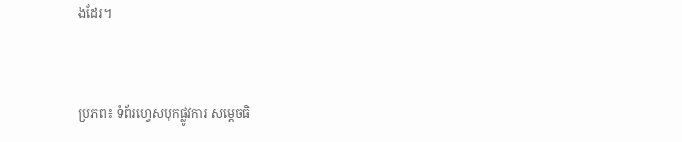ងដែរ។



ប្រភព៖ ទំព័រហ្វេសបុកផ្លូវការ សម្តេចធិ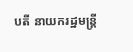បតី នាយករដ្ឋមន្ត្រី